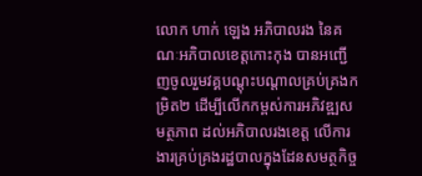លោក ហាក់ ឡេង អភិបាលរង នៃគណៈអភិបាលខេត្តកោះកុង បានអញ្ជើញចូលរួមវគ្គបណ្តុះបណ្តាលគ្រប់គ្រងកម្រិត២ ដើម្បីលើកកម្ពស់ការអភិវឌ្ឍសមត្ថភាព ដល់អភិបាលរងខេត្ត លើការងារគ្រប់គ្រងរដ្ឋបាលក្នុងដែនសមត្ថកិច្ច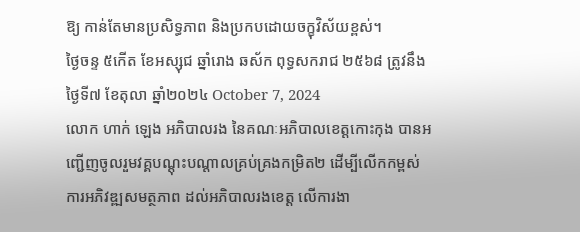ឱ្យ កាន់តែមានប្រសិទ្ធភាព និងប្រកបដោយចក្ខុវិស័យខ្ពស់។
ថ្ងៃចន្ទ ៥កើត ខែអស្សុជ ឆ្នាំរោង ឆស័ក ពុទ្ធសករាជ ២៥៦៨ ត្រូវនឹងថ្ងៃទី៧ ខែតុលា ឆ្នាំ២០២៤ October 7, 2024
លោក ហាក់ ឡេង អភិបាលរង នៃគណៈអភិបាលខេត្តកោះកុង បានអញ្ជើញចូលរួមវគ្គបណ្តុះបណ្តាលគ្រប់គ្រងកម្រិត២ ដើម្បីលើកកម្ពស់ការអភិវឌ្ឍសមត្ថភាព ដល់អភិបាលរងខេត្ត លើការងា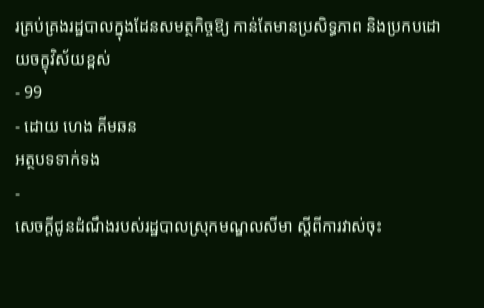រគ្រប់គ្រងរដ្ឋបាលក្នុងដែនសមត្ថកិច្ចឱ្យ កាន់តែមានប្រសិទ្ធភាព និងប្រកបដោយចក្ខុវិស័យខ្ពស់
- 99
- ដោយ ហេង គីមឆន
អត្ថបទទាក់ទង
-
សេចក្ដីជូនដំណឹងរបស់រដ្ឋបាលស្រុកមណ្ឌលសីមា ស្ដីពីការវាស់ចុះ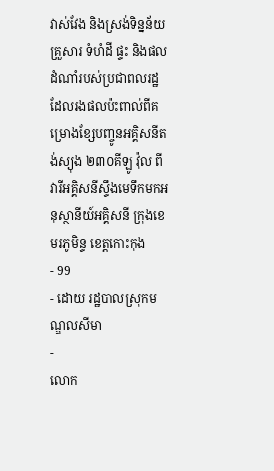វាស់វែង និងស្រង់ទិន្នន័យគ្រួសារ ទំហំដី ផ្ទះ និងផលដំណាំរបស់ប្រជាពលរដ្ឋ ដែលរងផលប៉ះពាល់ពីគម្រោងខ្សែបញ្ចូនអគ្គិសនីតង់ស្យុង ២៣០គីឡូ វ៉ុល ពីវារីអគ្គិសនីស្ទឹងមេទឹកមកអនុស្ថានីយ៍អគ្គិសនី ក្រុងខេមរភូមិន្ទ ខេត្តកោះកុង
- 99
- ដោយ រដ្ឋបាលស្រុកមណ្ឌលសីមា
-
លោក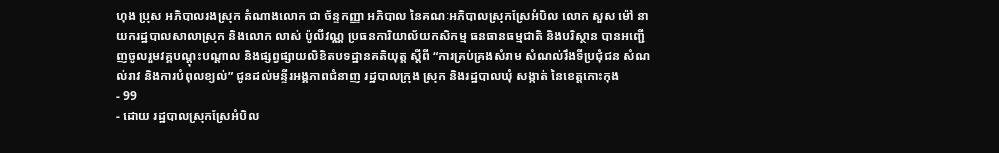ហុង ប្រុស អភិបាលរងស្រុក តំណាងលោក ជា ច័ន្ទកញ្ញា អភិបាល នៃគណៈអភិបាលស្រុកស្រែអំបិល លោក សួស ម៉ៅ នាយករដ្ឋបាលសាលាស្រុក និងលោក លាស់ ប៉ូលីវណ្ណ ប្រធនការិយាល័យកសិកម្ម ធនធានធម្មជាតិ និងបរិស្ថាន បានអញ្ជើញចូលរួមវគ្គបណ្តុះបណ្តាល និងផ្សព្វផ្សាយលិខិតបទដ្ឋានគតិយុត្ត ស្តីពី “ការគ្រប់គ្រងសំរាម សំណល់រឹងទីប្រជុំជន សំណល់រាវ និងការបំពុលខ្យល់” ជូនដល់មន្ទីរអង្គភាពជំនាញ រដ្ឋបាលក្រុង ស្រុក និងរដ្ឋបាលឃុំ សង្កាត់ នៃខេត្តកោះកុង
- 99
- ដោយ រដ្ឋបាលស្រុកស្រែអំបិល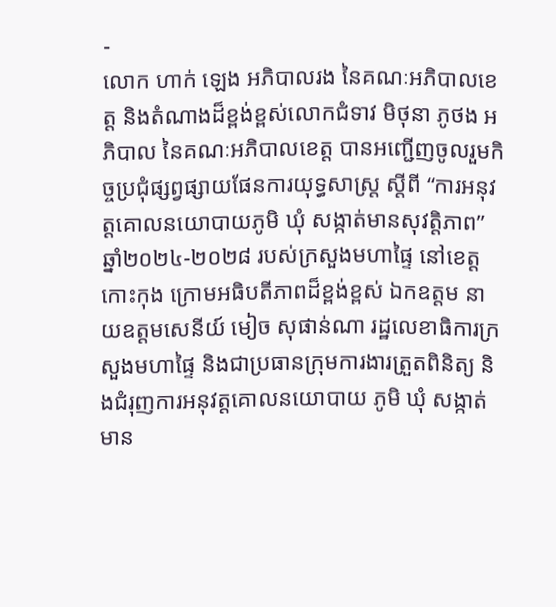-
លោក ហាក់ ឡេង អភិបាលរង នៃគណៈអភិបាលខេត្ត និងតំណាងដ៏ខ្ពង់ខ្ពស់លោកជំទាវ មិថុនា ភូថង អភិបាល នៃគណៈអភិបាលខេត្ត បានអញ្ជើញចូលរួមកិច្ចប្រជុំផ្សព្វផ្សាយផែនការយុទ្ធសាស្ត្រ ស្តីពី “ការអនុវត្តគោលនយោបាយភូមិ ឃុំ សង្កាត់មានសុវត្តិភាព” ឆ្នាំ២០២៤-២០២៨ របស់ក្រសួងមហាផ្ទៃ នៅខេត្តកោះកុង ក្រោមអធិបតីភាពដ៏ខ្ពង់ខ្ពស់ ឯកឧត្តម នាយឧត្តមសេនីយ៍ មៀច សុផាន់ណា រដ្ឋលេខាធិការក្រសួងមហាផ្ទៃ និងជាប្រធានក្រុមការងារត្រួតពិនិត្យ និងជំរុញការអនុវត្តគោលនយោបាយ ភូមិ ឃុំ សង្កាត់មាន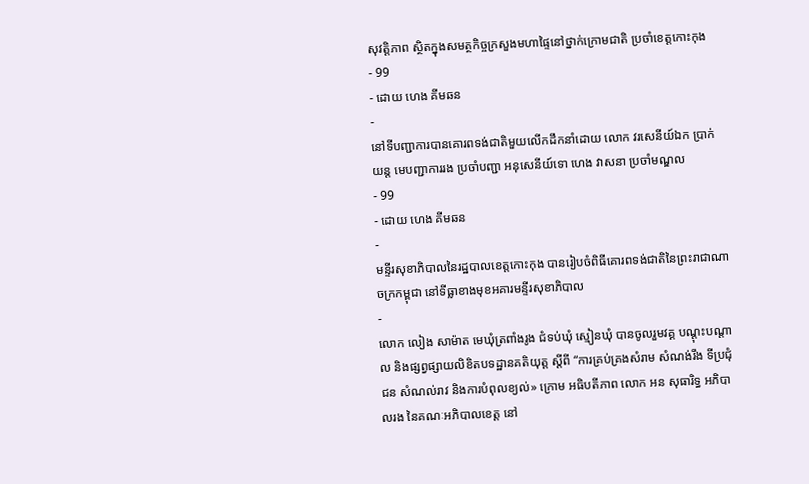សុវត្តិភាព ស្ថិតក្នុងសមត្ថកិច្ចក្រសួងមហាផ្ទៃនៅថ្នាក់ក្រោមជាតិ ប្រចាំខេត្តកោះកុង
- 99
- ដោយ ហេង គីមឆន
-
នៅទីបញ្ជាការបានគោរពទង់ជាតិមួយលើកដឹកនាំដោយ លោក វរសេនីយ៍ឯក ប្រាក់ យន្ត មេបញ្ជាការរង ប្រចាំបញ្ជា អនុសេនីយ៍ទោ ហេង វាសនា ប្រចាំមណ្ឌល
- 99
- ដោយ ហេង គីមឆន
-
មន្ទីរសុខាភិបាលនៃរដ្ឋបាលខេត្តកោះកុង បានរៀបចំពិធីគោរពទង់ជាតិនៃព្រះរាជាណាចក្រកម្ពុជា នៅទីធ្លាខាងមុខអគារមន្ទីរសុខាភិបាល
-
លោក លៀង សាម៉ាត មេឃុំត្រពាំងរូង ជំទប់ឃុំ ស្មៀនឃុំ បានចូលរួមវគ្គ បណ្តុះបណ្តាល និងផ្សព្វផ្សាយលិខិតបទដ្ឋានគតិយុត្ត ស្តីពី “ការគ្រប់គ្រងសំរាម សំណង់រឹង ទីប្រជុំជន សំណល់រាវ និងការបំពុលខ្យល់» ក្រោម អធិបតីភាព លោក អន សុធារិទ្ធ អភិបាលរង នៃគណៈអភិបាលខេត្ត នៅ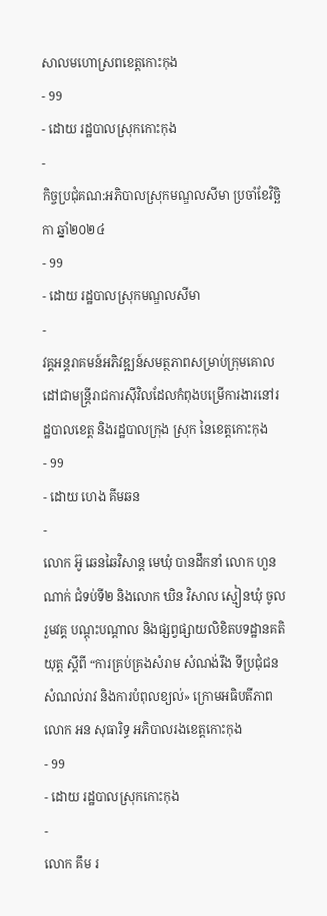សាលមហោស្រពខេត្តកោះកុង
- 99
- ដោយ រដ្ឋបាលស្រុកកោះកុង
-
កិច្ចប្រជុំគណ:អភិបាលស្រុកមណ្ឌលសីមា ប្រចាំខែវិច្ឆិកា ឆ្នាំ២០២៤
- 99
- ដោយ រដ្ឋបាលស្រុកមណ្ឌលសីមា
-
វគ្គអន្តរាគមន៍អភិវឌ្ឍន៍សមត្ថភាពសម្រាប់ក្រុមគោលដៅជាមន្ត្រីរាជការស៊ីវិលដែលកំពុងបម្រេីការងារនៅរដ្ឋបាលខេត្ត និងរដ្ឋបាលក្រុង ស្រុក នៃខេត្តកោះកុង
- 99
- ដោយ ហេង គីមឆន
-
លោក អ៊ូ ឆេនឆៃវិសាន្ដ មេឃុំ បានដឹកនាំ លោក ហួន ណាក់ ជំទប់ទី២ និងលោក ឃិន វិសាល ស្មៀនឃុំ ចូលរួមវគ្គ បណ្តុះបណ្តាល និងផ្សព្វផ្សាយលិខិតបទដ្ឋានគតិយុត្ត ស្តីពី “ការគ្រប់គ្រងសំរាម សំណង់រឹង ទីប្រជុំជន សំណល់រាវ និងការបំពុលខ្យល់» ក្រោមអធិបតីភាព លោក អន សុធារិទ្ធ អភិបាលរងខេត្តកោះកុង
- 99
- ដោយ រដ្ឋបាលស្រុកកោះកុង
-
លោក គឹម រ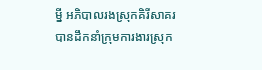ម្នី អភិបាលរងស្រុកគិរីសាគរ បានដឹកនាំក្រុមការងារស្រុក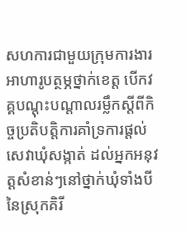សហការជាមួយក្រុមការងារអាហារូបត្ថម្ភថ្នាក់ខេត្ត បើកវគ្គបណ្តុះបណ្តាលរម្លឹកស្ដីពីកិច្ចប្រតិបត្តិការគាំទ្រការផ្ដល់សេវាឃុំសង្កាត់ ដល់អ្នកអនុវត្តសំខាន់ៗនៅថ្នាក់ឃុំទាំងបី នៃស្រុកគិរី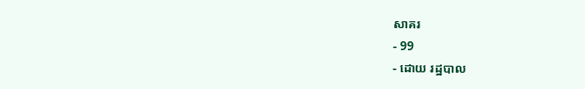សាគរ
- 99
- ដោយ រដ្ឋបាល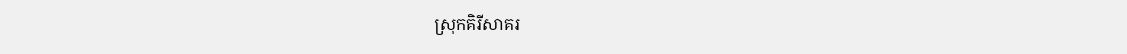ស្រុកគិរីសាគរ